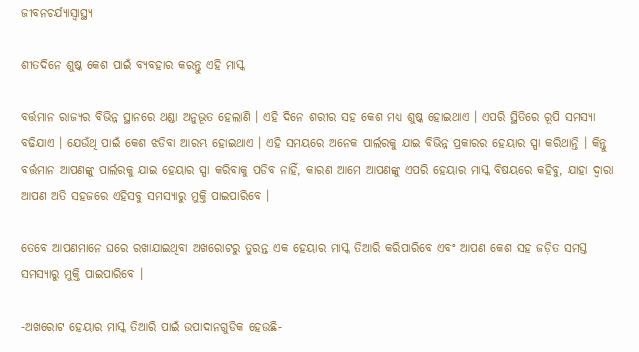ଜୀବନଚର୍ଯ୍ୟାସ୍ୱାସ୍ଥ୍ୟ

ଶୀତଦିନେ ଶୁଷ୍କ କେଶ ପାଇଁ ବ୍ୟବହାର କରନ୍ତୁ ଏହି ମାସ୍କ

ବର୍ତ୍ତମାନ ରାଜ୍ୟର ବିଭିନ୍ନ ସ୍ଥାନରେ ଥଣ୍ଡା ଅନୁଭୂତ ହେଲାଣି । ଏହି ଦିନେ ଶରୀର ସହ କେଶ ମଧ୍ୟ ଶୁଷ୍କ ହୋଇଥାଏ । ଏପରି ସ୍ଥିତିରେ ରୂପି ସମସ୍ୟା ବଢିଯାଏ । ଯେଉଁଥି ପାଇଁ କେଶ ଝଡିବା ଆରମ୍ଭ ହୋଇଥାଏ । ଏହି ସମୟରେ ଅନେକ ପାର୍ଲରକୁ ଯାଇ ବିଭିନ୍ନ ପ୍ରକାରର ହେୟାର ସ୍ପା କରିଥାନ୍ତି । କିନ୍ତୁ ବର୍ତ୍ତମାନ ଆପଣଙ୍କୁ ପାର୍ଲରକୁ ଯାଇ ହେୟାର ସ୍ପା କରିବାକୁ ପଡିବ ନାହିଁ, କାରଣ ଆମେ ଆପଣଙ୍କୁ ଏପରି ହେୟାର ମାସ୍କ ବିଷୟରେ କହିବୁ, ଯାହା ଦ୍ୱାରା ଆପଣ ଅତି ସହଜରେ ଏହିସବୁ ସମସ୍ୟାରୁ ମୁକ୍ତି ପାଇପାରିବେ ।

ତେବେ ଆପଣମାନେ ଘରେ ରଖାଯାଇଥିବା ଅଖରୋଟରୁ ତୁରନ୍ତ ଏକ ହେୟାର ମାସ୍କ ତିଆରି କରିପାରିବେ ଏବଂ ଆପଣ କେଶ ସହ ଜଡ଼ିତ ସମସ୍ତ ସମସ୍ୟାରୁ ମୁକ୍ତି ପାଇପାରିବେ ।

-ଅଖରୋଟ ହେୟାର ମାସ୍କ ତିଆରି ପାଇଁ ଉପାଦାନଗୁଡିକ ହେଉଛି-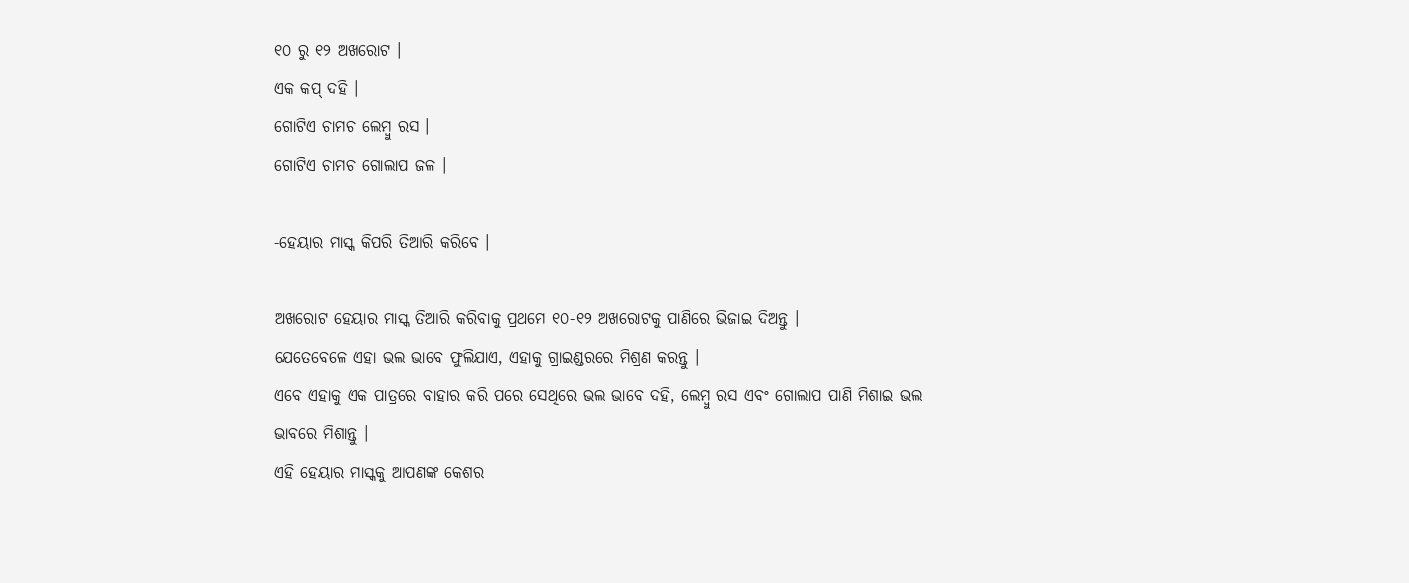୧୦ ରୁ ୧୨ ଅଖରୋଟ ।
ଏକ କପ୍ ଦହି ।
ଗୋଟିଏ ଚାମଚ ଲେମ୍ବୁ ରସ ।
ଗୋଟିଏ ଚାମଚ ଗୋଲାପ ଜଳ ।

-ହେୟାର ମାସ୍କ କିପରି ତିଆରି କରିବେ ।

ଅଖରୋଟ ହେୟାର ମାସ୍କ ତିଆରି କରିବାକୁ ପ୍ରଥମେ ୧୦-୧୨ ଅଖରୋଟକୁ ପାଣିରେ ଭିଜାଇ ଦିଅନ୍ତୁ ।
ଯେତେବେଳେ ଏହା ଭଲ ଭାବେ ଫୁଲିଯାଏ, ଏହାକୁ ଗ୍ରାଇଣ୍ଡରରେ ମିଶ୍ରଣ କରନ୍ତୁ ।
ଏବେ ଏହାକୁ ଏକ ପାତ୍ରରେ ବାହାର କରି ପରେ ସେଥିରେ ଭଲ ଭାବେ ଦହି, ଲେମ୍ବୁ ରସ ଏବଂ ଗୋଲାପ ପାଣି ମିଶାଇ ଭଲ ଭାବରେ ମିଶାନ୍ତୁ ।
ଏହି ହେୟାର ମାସ୍କକୁ ଆପଣଙ୍କ କେଶର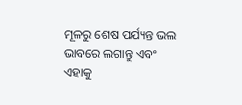ମୂଳରୁ ଶେଷ ପର୍ଯ୍ୟନ୍ତ ଭଲ ଭାବରେ ଲଗାନ୍ତୁ ଏବଂ ଏହାକୁ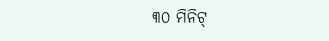୩୦ ମିନିଟ୍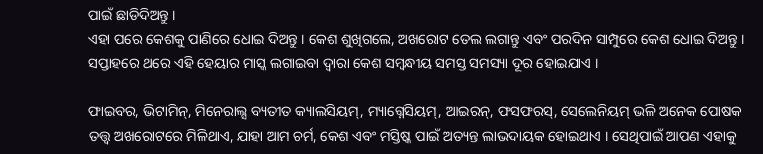ପାଇଁ ଛାଡିଦିଅନ୍ତୁ ।
ଏହା ପରେ କେଶକୁ ପାଣିରେ ଧୋଇ ଦିଅନ୍ତୁ । କେଶ ଶୁଖିଗଲେ, ଅଖରୋଟ ତେଲ ଲଗାନ୍ତୁ ଏବଂ ପରଦିନ ସାମ୍ପୁରେ କେଶ ଧୋଇ ଦିଅନ୍ତୁ । ସପ୍ତାହରେ ଥରେ ଏହି ହେୟାର ମାସ୍କ ଲଗାଇବା ଦ୍ୱାରା କେଶ ସମ୍ବନ୍ଧୀୟ ସମସ୍ତ ସମସ୍ୟା ଦୂର ହୋଇଯାଏ ।

ଫାଇବର, ଭିଟାମିନ୍, ମିନେରାଲ୍ସ ବ୍ୟତୀତ କ୍ୟାଲସିୟମ୍, ମ୍ୟାଗ୍ନେସିୟମ୍, ଆଇରନ୍, ଫସଫରସ୍, ସେଲେନିୟମ୍ ଭଳି ଅନେକ ପୋଷକ ତତ୍ତ୍ୱ ଅଖରୋଟରେ ମିଳିଥାଏ, ଯାହା ଆମ ଚର୍ମ, କେଶ ଏବଂ ମସ୍ତିଷ୍କ ପାଇଁ ଅତ୍ୟନ୍ତ ଲାଭଦାୟକ ହୋଇଥାଏ । ସେଥିପାଇଁ ଆପଣ ଏହାକୁ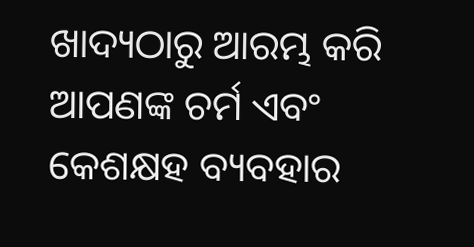ଖାଦ୍ୟଠାରୁ ଆରମ୍ଭ କରି ଆପଣଙ୍କ ଚର୍ମ ଏବଂ କେଶକ୍ଷହ ବ୍ୟବହାର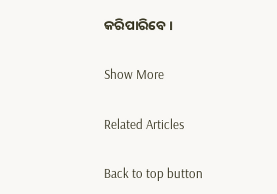କରିପାରିବେ ।

Show More

Related Articles

Back to top button